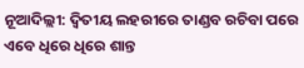ନୂଆଦିଲ୍ଲୀ: ଦ୍ବିତୀୟ ଲହରୀରେ ତାଣ୍ଡବ ରଚିବା ପରେ ଏବେ ଧିରେ ଧିରେ ଶାନ୍ତ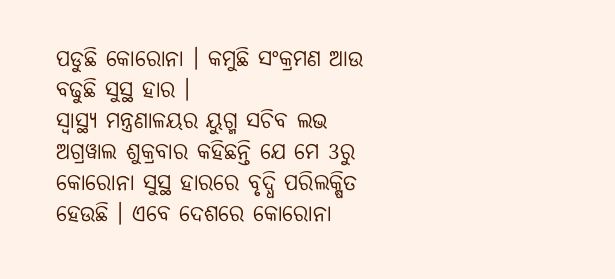ପଡୁଛି କୋରୋନା । କମୁଛି ସଂକ୍ରମଣ ଆଉ ବଢୁଛି ସୁସ୍ଥ ହାର ।
ସ୍ବାସ୍ଥ୍ୟ ମନ୍ତ୍ରଣାଳୟର ୟୁଗ୍ମ ସଚିବ ଲଭ ଅଗ୍ରୱାଲ ଶୁକ୍ରବାର କହିଛନ୍ତି ଯେ ମେ 3ରୁ କୋରୋନା ସୁସ୍ଥ ହାରରେ ବୃଦ୍ଧି ପରିଲକ୍ଷିତ ହେଉଛି । ଏବେ ଦେଶରେ କୋରୋନା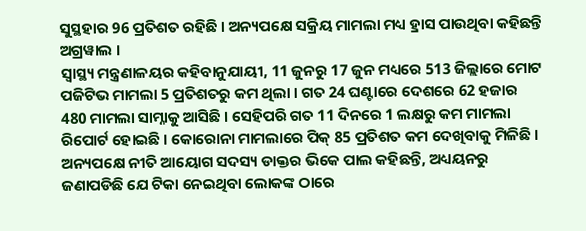ସୁସ୍ଥହାର 96 ପ୍ରତିଶତ ରହିଛି । ଅନ୍ୟପକ୍ଷେ ସକ୍ରିୟ ମାମଲା ମଧ୍ୟ ହ୍ରାସ ପାଉଥିବା କହିଛନ୍ତି ଅଗ୍ରୱାଲ ।
ସ୍ବାସ୍ଥ୍ୟ ମନ୍ତ୍ରଣାଳୟର କହିବାନୁଯାୟୀ, 11 ଜୁନରୁ 17 ଜୁନ ମଧ୍ୟରେ 513 ଜିଲ୍ଲାରେ ମୋଟ ପଜିଟିଭ ମାମଲା 5 ପ୍ରତିଶତରୁ କମ ଥିଲା । ଗତ 24 ଘଣ୍ଟାରେ ଦେଶରେ 62 ହଜାର 480 ମାମଲା ସାମ୍ନାକୁ ଆସିଛି । ସେହିପରି ଗତ 11 ଦିନରେ 1 ଲକ୍ଷରୁ କମ ମାମଲା ରିପୋର୍ଟ ହୋଇଛି । କୋରୋନା ମାମଲାରେ ପିକ୍ 85 ପ୍ରତିଶତ କମ ଦେଖିବାକୁ ମିଳିଛି ।
ଅନ୍ୟପକ୍ଷେ ନୀତି ଆୟୋଗ ସଦସ୍ୟ ଡାକ୍ତର ଭିକେ ପାଲ କହିଛନ୍ତି, ଅଧ୍ୟୟନରୁ ଜଣାପଡିଛି ଯେ ଟିକା ନେଇଥିବା ଲୋକଙ୍କ ଠାରେ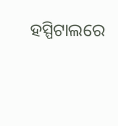ହସ୍ପିଟାଲରେ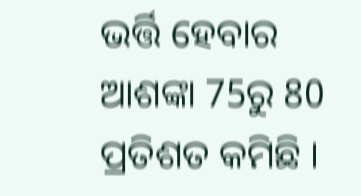ଭର୍ତ୍ତି ହେବାର ଆଶଙ୍କା 75ରୁ 80 ପ୍ରତିଶତ କମିଛି ।